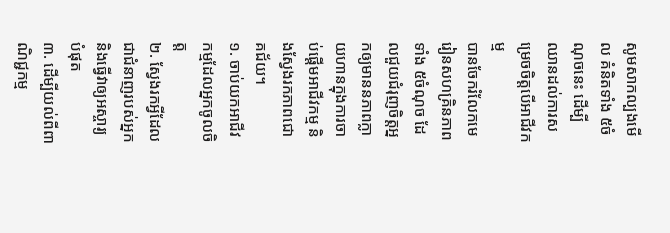សូមសាកល្បងមើល គំនិតទាំង ៥ចំណុចនេះ ដើម្បីឈានដល់ការសម្រេចចិត្តបើអាជីវកម្ម
បានចែករំលែកមេរៀនសហគ្រិនភាពទាំង ៥ចំណុច ដែលជួយជំរុញចិត្តអ្នកឲ្យមាននភាពក្លាយហានក្នុងការចាប់ផ្តើមអាជីវកម្ម និងស្វែងរកភាពជោគជ័យ។
១. ចាប់យកអាជីវកម្មដែលអ្នកចូលចិត្ត
២. ស្វែងរកអ្វីដែលជាជំនាញរបស់អ្នក និងធ្វើវាឲ្យអស្ចារ្យបំផុត
៣. ដើម្បីយល់ពីពាណិជ្ជកម្ម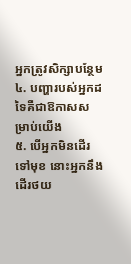អ្នកត្រូវសិក្សាបន្ថែម
៤. បញ្ហារបស់អ្នកដទៃគឺជាឱកាសសម្រាប់យើង
៥. បើអ្នកមិនដើរទៅមុខ នោះអ្នកនឹងដើរថយ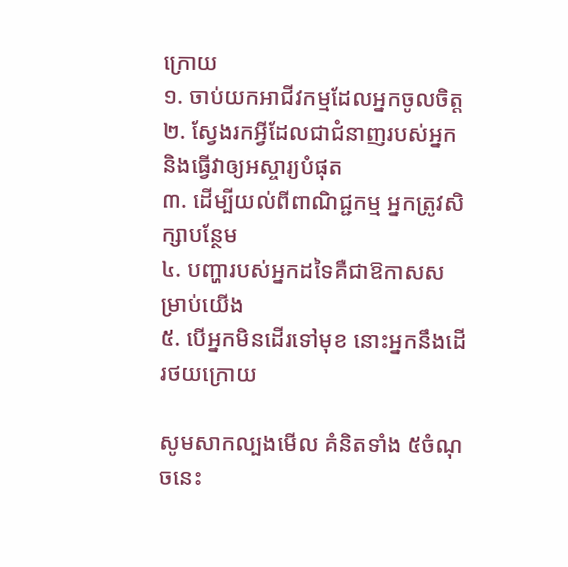ក្រោយ
១. ចាប់យកអាជីវកម្មដែលអ្នកចូលចិត្ត
២. ស្វែងរកអ្វីដែលជាជំនាញរបស់អ្នក និងធ្វើវាឲ្យអស្ចារ្យបំផុត
៣. ដើម្បីយល់ពីពាណិជ្ជកម្ម អ្នកត្រូវសិក្សាបន្ថែម
៤. បញ្ហារបស់អ្នកដទៃគឺជាឱកាសសម្រាប់យើង
៥. បើអ្នកមិនដើរទៅមុខ នោះអ្នកនឹងដើរថយក្រោយ

សូមសាកល្បងមើល គំនិតទាំង ៥ចំណុចនេះ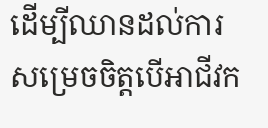ដើម្បីឈានដល់ការសម្រេចចិត្តបើអាជីវក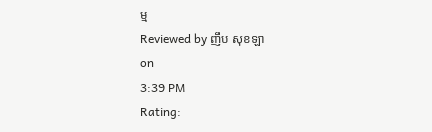ម្ម
Reviewed by ញឹប សុខឡា
on
3:39 PM
Rating: